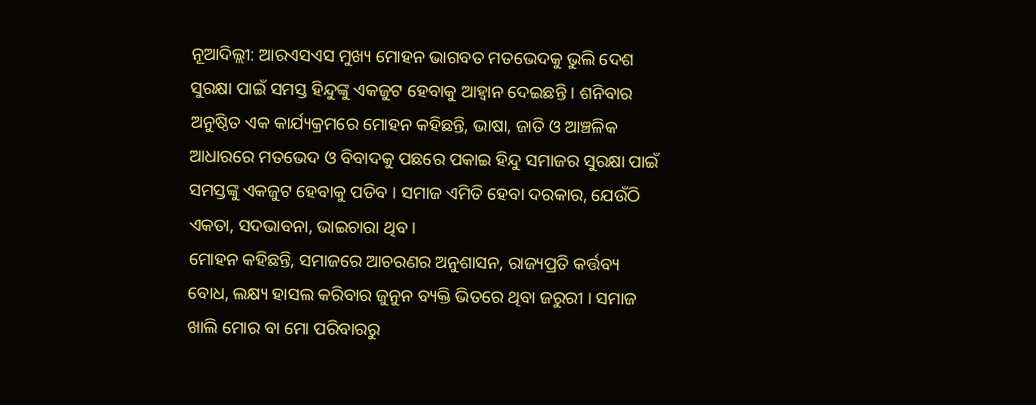ନୂଆଦିଲ୍ଲୀ: ଆରଏସଏସ ମୁଖ୍ୟ ମୋହନ ଭାଗବତ ମତଭେଦକୁ ଭୁଲି ଦେଶ ସୁରକ୍ଷା ପାଇଁ ସମସ୍ତ ହିନ୍ଦୁଙ୍କୁ ଏକଜୁଟ ହେବାକୁ ଆହ୍ୱାନ ଦେଇଛନ୍ତି । ଶନିବାର ଅନୁଷ୍ଠିତ ଏକ କାର୍ଯ୍ୟକ୍ରମରେ ମୋହନ କହିଛନ୍ତି, ଭାଷା, ଜାତି ଓ ଆଞ୍ଚଳିକ ଆଧାରରେ ମତଭେଦ ଓ ବିବାଦକୁ ପଛରେ ପକାଇ ହିନ୍ଦୁ ସମାଜର ସୁରକ୍ଷା ପାଇଁ ସମସ୍ତଙ୍କୁ ଏକଜୁଟ ହେବାକୁ ପଡିବ । ସମାଜ ଏମିତି ହେବା ଦରକାର, ଯେଉଁଠି ଏକତା, ସଦଭାବନା, ଭାଇଚାରା ଥିବ ।
ମୋହନ କହିଛନ୍ତି, ସମାଜରେ ଆଚରଣର ଅନୁଶାସନ, ରାଜ୍ୟପ୍ରତି କର୍ତ୍ତବ୍ୟ ବୋଧ, ଲକ୍ଷ୍ୟ ହାସଲ କରିବାର ଜୁନୁନ ବ୍ୟକ୍ତି ଭିତରେ ଥିବା ଜରୁରୀ । ସମାଜ ଖାଲି ମୋର ବା ମୋ ପରିବାରରୁ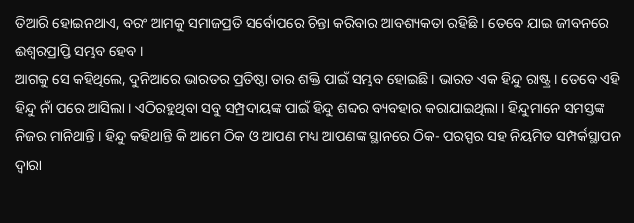ତିଆରି ହୋଇନଥାଏ, ବରଂ ଆମକୁ ସମାଜପ୍ରତି ସର୍ବୋପରେ ଚିନ୍ତା କରିବାର ଆବଶ୍ୟକତା ରହିଛି । ତେବେ ଯାଇ ଜୀବନରେ ଈଶ୍ୱରପ୍ରାପ୍ତି ସମ୍ଭବ ହେବ ।
ଆଗକୁ ସେ କହିଥିଲେ, ଦୁନିଆରେ ଭାରତର ପ୍ରତିଷ୍ଠା ତାର ଶକ୍ତି ପାଇଁ ସମ୍ଭବ ହୋଇଛି । ଭାରତ ଏକ ହିନ୍ଦୁ ରାଷ୍ଟ୍ର । ତେବେ ଏହି ହିନ୍ଦୁ ନାଁ ପରେ ଆସିଲା । ଏଠିରହୁଥିବା ସବୁ ସମ୍ପ୍ରଦାୟଙ୍କ ପାଇଁ ହିନ୍ଦୁ ଶବ୍ଦର ବ୍ୟବହାର କରାଯାଇଥିଲା । ହିନ୍ଦୁମାନେ ସମସ୍ତଙ୍କ ନିଜର ମାନିଥାନ୍ତି । ହିନ୍ଦୁ କହିଥାନ୍ତି କି ଆମେ ଠିକ ଓ ଆପଣ ମଧ୍ୟ ଆପଣଙ୍କ ସ୍ଥାନରେ ଠିକ- ପରସ୍ପର ସହ ନିୟମିତ ସମ୍ପର୍କସ୍ଥାପନ ଦ୍ୱାରା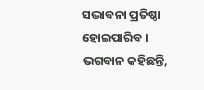ସଦ୍ଭାବନା ପ୍ରତିଷ୍ଠା ହୋଇପାରିବ । ଭଗବାନ କହିଛନ୍ତି,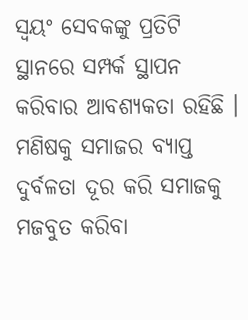ସ୍ୱୟଂ ସେବକଙ୍କୁ ପ୍ରତିଟି ସ୍ଥାନରେ ସମ୍ପର୍କ ସ୍ଥାପନ କରିବାର ଆବଶ୍ୟକତା ରହିଛି ।
ମଣିଷକୁ ସମାଜର ବ୍ୟାପ୍ତ ଦୁର୍ବଳତା ଦୂର କରି ସମାଜକୁ ମଜବୁତ କରିବା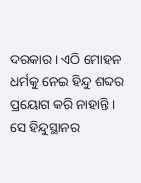ଦରକାର । ଏଠି ମୋହନ ଧର୍ମକୁ ନେଇ ହିନ୍ଦୁ ଶବ୍ଦର ପ୍ରୟୋଗ କରି ନାହାନ୍ତି । ସେ ହିନ୍ଦୁସ୍ଥାନର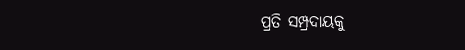ପ୍ରତି ସମ୍ପ୍ରଦାୟକୁ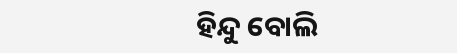ହିନ୍ଦୁ ବୋଲି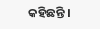କହିଛନ୍ତି ।